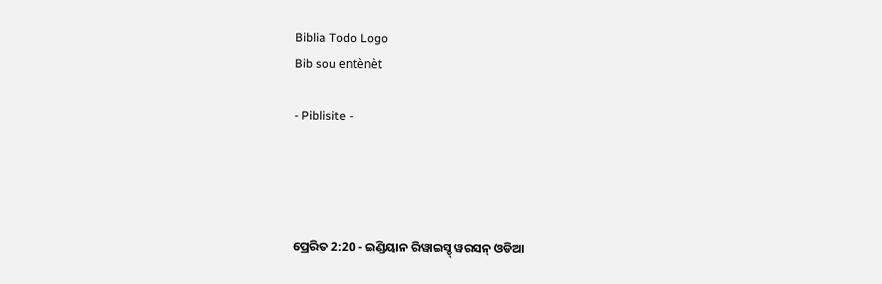Biblia Todo Logo
Bib sou entènèt

- Piblisite -




ପ୍ରେରିତ 2:20 - ଇଣ୍ଡିୟାନ ରିୱାଇସ୍ଡ୍ ୱରସନ୍ ଓଡିଆ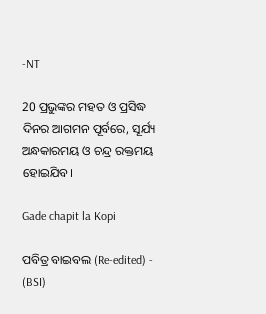-NT

20 ପ୍ରଭୁଙ୍କର ମହତ ଓ ପ୍ରସିଦ୍ଧ ଦିନର ଆଗମନ ପୂର୍ବରେ, ସୂର୍ଯ୍ୟ ଅନ୍ଧକାରମୟ ଓ ଚନ୍ଦ୍ର ରକ୍ତମୟ ହୋଇଯିବ।

Gade chapit la Kopi

ପବିତ୍ର ବାଇବଲ (Re-edited) - (BSI)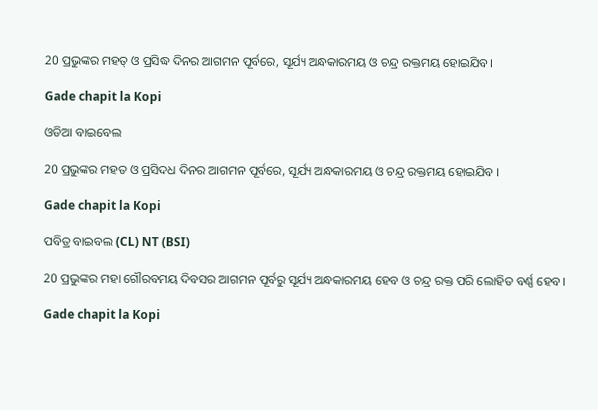20 ପ୍ରଭୁଙ୍କର ମହତ୍ ଓ ପ୍ରସିଦ୍ଧ ଦିନର ଆଗମନ ପୂର୍ବରେ, ସୂର୍ଯ୍ୟ ଅନ୍ଧକାରମୟ ଓ ଚନ୍ଦ୍ର ରକ୍ତମୟ ହୋଇଯିବ।

Gade chapit la Kopi

ଓଡିଆ ବାଇବେଲ

20 ପ୍ରଭୁଙ୍କର ମହତ ଓ ପ୍ରସିଦଧ ଦିନର ଆଗମନ ପୂର୍ବରେ, ସୂର୍ଯ୍ୟ ଅନ୍ଧକାରମୟ ଓ ଚନ୍ଦ୍ର ରକ୍ତମୟ ହୋଇଯିବ ।

Gade chapit la Kopi

ପବିତ୍ର ବାଇବଲ (CL) NT (BSI)

20 ପ୍ରଭୁଙ୍କର ମହା ଗୌରବମୟ ଦିବସର ଆଗମନ ପୂର୍ବରୁ ସୂର୍ଯ୍ୟ ଅନ୍ଧକାରମୟ ହେବ ଓ ଚନ୍ଦ୍ର ରକ୍ତ ପରି ଲୋହିତ ବର୍ଣ୍ଣ ହେବ।

Gade chapit la Kopi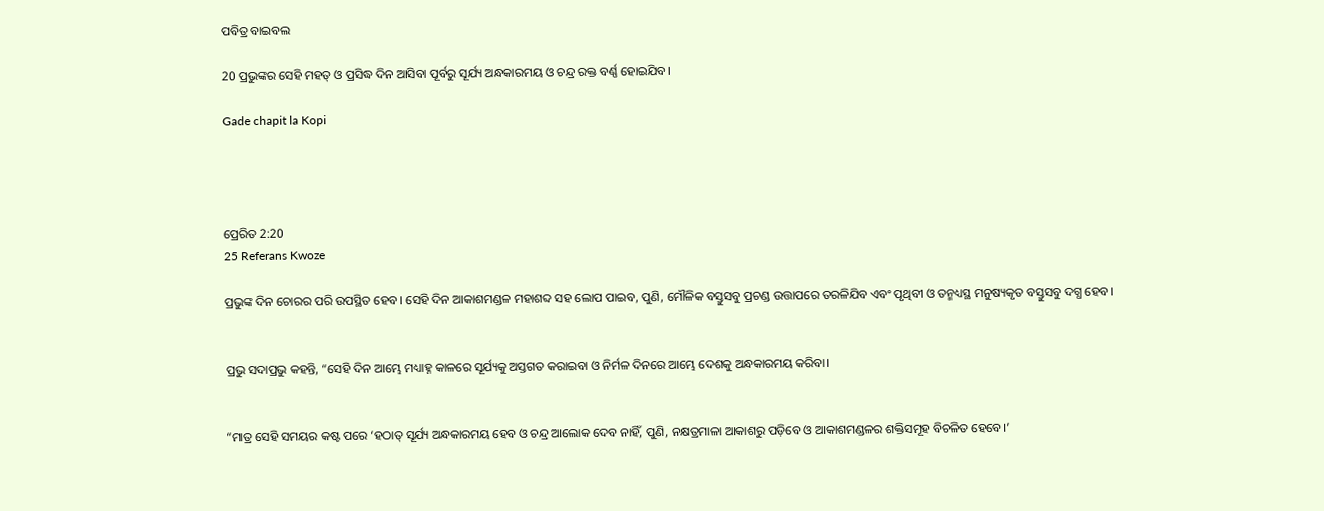ପବିତ୍ର ବାଇବଲ

20 ପ୍ରଭୁଙ୍କର ସେହି ମହତ୍ ଓ ପ୍ରସିଦ୍ଧ ଦିନ ଆସିବା ପୂର୍ବରୁ ସୂର୍ଯ୍ୟ ଅନ୍ଧକାରମୟ ଓ ଚନ୍ଦ୍ର ରକ୍ତ ବର୍ଣ୍ଣ ହୋଇଯିବ।

Gade chapit la Kopi




ପ୍ରେରିତ 2:20
25 Referans Kwoze

ପ୍ରଭୁଙ୍କ ଦିନ ଚୋରର ପରି ଉପସ୍ଥିତ ହେବ। ସେହି ଦିନ ଆକାଶମଣ୍ଡଳ ମହାଶବ୍ଦ ସହ ଲୋପ ପାଇବ, ପୁଣି, ମୌଳିକ ବସ୍ତୁସବୁ ପ୍ରଚଣ୍ଡ ଉତ୍ତାପରେ ତରଳିଯିବ ଏବଂ ପୃଥିବୀ ଓ ତନ୍ମଧ୍ୟସ୍ଥ ମନୁଷ୍ୟକୃତ ବସ୍ତୁସବୁ ଦଗ୍ଧ ହେବ।


ପ୍ରଭୁ ସଦାପ୍ରଭୁ କହନ୍ତି, “ସେହି ଦିନ ଆମ୍ଭେ ମଧ୍ୟାହ୍ନ କାଳରେ ସୂର୍ଯ୍ୟକୁ ଅସ୍ତଗତ କରାଇବା ଓ ନିର୍ମଳ ଦିନରେ ଆମ୍ଭେ ଦେଶକୁ ଅନ୍ଧକାରମୟ କରିବା।


“ମାତ୍ର ସେହି ସମୟର କଷ୍ଟ ପରେ ‘ହଠାତ୍‍ ସୂର୍ଯ୍ୟ ଅନ୍ଧକାରମୟ ହେବ ଓ ଚନ୍ଦ୍ର ଆଲୋକ ଦେବ ନାହିଁ, ପୁଣି, ନକ୍ଷତ୍ରମାଳା ଆକାଶରୁ ପଡ଼ିବେ ଓ ଆକାଶମଣ୍ଡଳର ଶକ୍ତିସମୂହ ବିଚଳିତ ହେବେ।’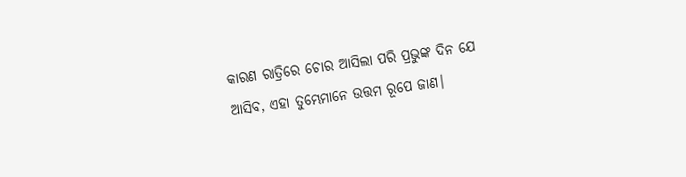କାରଣ ରାତ୍ରିରେ ଚୋର ଆସିଲା ପରି ପ୍ରଭୁଙ୍କ ଦିନ ଯେ ଆସିବ, ଏହା ତୁମ୍ଭେମାନେ ଉତ୍ତମ ରୂପେ ଜାଣ।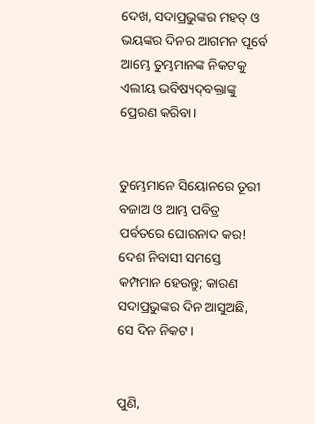ଦେଖ, ସଦାପ୍ରଭୁଙ୍କର ମହତ୍ ଓ ଭୟଙ୍କର ଦିନର ଆଗମନ ପୂର୍ବେ ଆମ୍ଭେ ତୁମ୍ଭମାନଙ୍କ ନିକଟକୁ ଏଲୀୟ ଭବିଷ୍ୟଦ୍‍ବକ୍ତାଙ୍କୁ ପ୍ରେରଣ କରିବା।


ତୁମ୍ଭେମାନେ ସିୟୋନରେ ତୂରୀ ବଜାଅ ଓ ଆମ୍ଭ ପବିତ୍ର ପର୍ବତରେ ଘୋରନାଦ କର! ଦେଶ ନିବାସୀ ସମସ୍ତେ କମ୍ପମାନ ହେଉନ୍ତୁ; କାରଣ ସଦାପ୍ରଭୁଙ୍କର ଦିନ ଆସୁଅଛି, ସେ ଦିନ ନିକଟ।


ପୁଣି,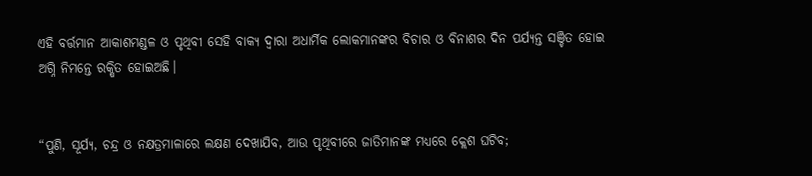ଏହି ବର୍ତ୍ତମାନ ଆକାଶମଣ୍ଡଳ ଓ ପୃଥିବୀ ସେହି ବାକ୍ୟ ଦ୍ୱାରା ଅଧାର୍ମିକ ଲୋକମାନଙ୍କର ବିଚାର ଓ ବିନାଶର ଦିନ ପର୍ଯ୍ୟନ୍ତ ସଞ୍ଚିତ ହୋଇ ଅଗ୍ନି ନିମନ୍ତେ ରକ୍ଷିତ ହୋଇଅଛି।


“ପୁଣି, ସୂର୍ଯ୍ୟ, ଚନ୍ଦ୍ର ଓ ନକ୍ଷତ୍ରମାଳାରେ ଲକ୍ଷଣ ଦେଖାଯିବ, ଆଉ ପୃଥିବୀରେ ଜାତିମାନଙ୍କ ମଧ୍ୟରେ କ୍ଲେଶ ଘଟିବ;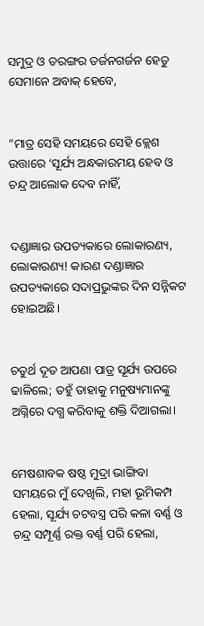ସମୁଦ୍ର ଓ ତରଙ୍ଗର ତର୍ଜନଗର୍ଜନ ହେତୁ ସେମାନେ ଅବାକ୍ ହେବେ,


“ମାତ୍ର ସେହି ସମୟରେ ସେହି କ୍ଲେଶ ଉତ୍ତାରେ ‘ସୂର୍ଯ୍ୟ ଅନ୍ଧକାରମୟ ହେବ ଓ ଚନ୍ଦ୍ର ଆଲୋକ ଦେବ ନାହିଁ,


ଦଣ୍ଡାଜ୍ଞାର ଉପତ୍ୟକାରେ ଲୋକାରଣ୍ୟ, ଲୋକାରଣ୍ୟ! କାରଣ ଦଣ୍ଡାଜ୍ଞାର ଉପତ୍ୟକାରେ ସଦାପ୍ରଭୁଙ୍କର ଦିନ ସନ୍ନିକଟ ହୋଇଅଛି।


ଚତୁର୍ଥ ଦୂତ ଆପଣା ପାତ୍ର ସୂର୍ଯ୍ୟ ଉପରେ ଢାଳିଲେ; ତହୁଁ ତାହାକୁ ମନୁଷ୍ୟମାନଙ୍କୁ ଅଗ୍ନିରେ ଦଗ୍ଧ କରିବାକୁ ଶକ୍ତି ଦିଆଗଲା।


ମେଷଶାବକ ଷଷ୍ଠ ମୁଦ୍ରା ଭାଙ୍ଗିବା ସମୟରେ ମୁଁ ଦେଖିଲି, ମହା ଭୂମିକମ୍ପ ହେଲା, ସୂର୍ଯ୍ୟ ଚଟବସ୍ତ୍ର ପରି କଳା ବର୍ଣ୍ଣ ଓ ଚନ୍ଦ୍ର ସମ୍ପୂର୍ଣ୍ଣ ରକ୍ତ ବର୍ଣ୍ଣ ପରି ହେଲା,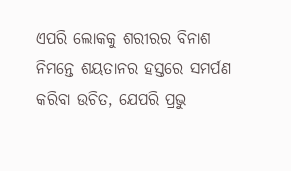ଏପରି ଲୋକକୁ ଶରୀରର ବିନାଶ ନିମନ୍ତେ ଶୟତାନର ହସ୍ତରେ ସମର୍ପଣ କରିବା ଉଚିତ, ଯେପରି ପ୍ରଭୁ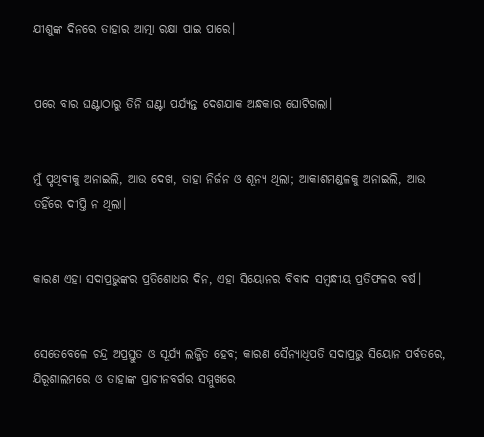ଯୀଶୁଙ୍କ ଦିନରେ ତାହାର ଆତ୍ମା ରକ୍ଷା ପାଇ ପାରେ।


ପରେ ବାର ଘଣ୍ଟାଠାରୁ ତିନି ଘଣ୍ଟା ପର୍ଯ୍ୟନ୍ତ ଦେଶଯାକ ଅନ୍ଧକାର ଘୋଟିଗଲା।


ମୁଁ ପୃଥିବୀକୁ ଅନାଇଲି, ଆଉ ଦେଖ, ତାହା ନିର୍ଜନ ଓ ଶୂନ୍ୟ ଥିଲା; ଆକାଶମଣ୍ଡଳକୁ ଅନାଇଲି, ଆଉ ତହିଁରେ ଦୀପ୍ତି ନ ଥିଲା।


କାରଣ ଏହା ସଦାପ୍ରଭୁଙ୍କର ପ୍ରତିଶୋଧର ଦିନ, ଏହା ସିୟୋନର ବିବାଦ ସମ୍ବନ୍ଧୀୟ ପ୍ରତିଫଳର ବର୍ଷ।


ସେତେବେଳେ ଚନ୍ଦ୍ର ଅପ୍ରସ୍ତୁତ ଓ ସୂର୍ଯ୍ୟ ଲଜ୍ଜିତ ହେବ; କାରଣ ସୈନ୍ୟାଧିପତି ସଦାପ୍ରଭୁ ସିୟୋନ ପର୍ବତରେ, ଯିରୂଶାଲମରେ ଓ ତାହାଙ୍କ ପ୍ରାଚୀନବର୍ଗର ସମ୍ମୁଖରେ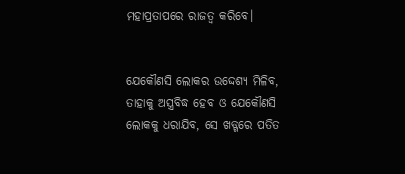ମହାପ୍ରତାପରେ ରାଜତ୍ୱ କରିବେ।


ଯେକୌଣସି ଲୋକର ଉଦ୍ଦେଶ୍ୟ ମିଳିବ, ତାହାକୁ ଅସ୍ତ୍ରବିଦ୍ଧ ହେବ ଓ ଯେକୌଣସି ଲୋକକୁ ଧରାଯିବ, ସେ ଖଡ୍ଗରେ ପତିତ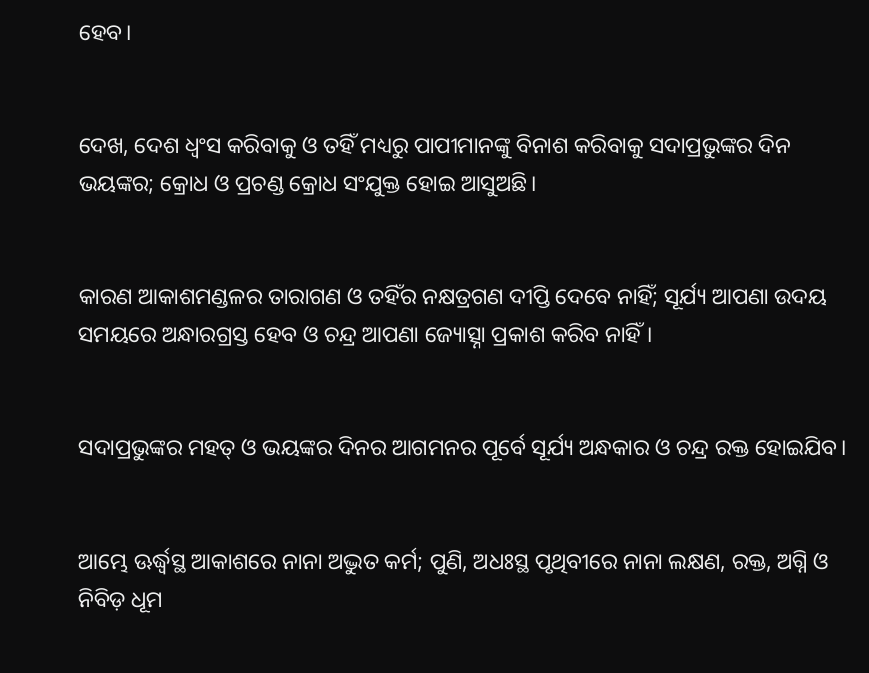ହେବ।


ଦେଖ, ଦେଶ ଧ୍ୱଂସ କରିବାକୁ ଓ ତହିଁ ମଧ୍ୟରୁ ପାପୀମାନଙ୍କୁ ବିନାଶ କରିବାକୁ ସଦାପ୍ରଭୁଙ୍କର ଦିନ ଭୟଙ୍କର; କ୍ରୋଧ ଓ ପ୍ରଚଣ୍ଡ କ୍ରୋଧ ସଂଯୁକ୍ତ ହୋଇ ଆସୁଅଛି।


କାରଣ ଆକାଶମଣ୍ଡଳର ତାରାଗଣ ଓ ତହିଁର ନକ୍ଷତ୍ରଗଣ ଦୀପ୍ତି ଦେବେ ନାହିଁ; ସୂର୍ଯ୍ୟ ଆପଣା ଉଦୟ ସମୟରେ ଅନ୍ଧାରଗ୍ରସ୍ତ ହେବ ଓ ଚନ୍ଦ୍ର ଆପଣା ଜ୍ୟୋତ୍ସ୍ନା ପ୍ରକାଶ କରିବ ନାହିଁ।


ସଦାପ୍ରଭୁଙ୍କର ମହତ୍ ଓ ଭୟଙ୍କର ଦିନର ଆଗମନର ପୂର୍ବେ ସୂର୍ଯ୍ୟ ଅନ୍ଧକାର ଓ ଚନ୍ଦ୍ର ରକ୍ତ ହୋଇଯିବ।


ଆମ୍ଭେ ଊର୍ଦ୍ଧ୍ୱସ୍ଥ ଆକାଶରେ ନାନା ଅଦ୍ଭୁତ କର୍ମ; ପୁଣି, ଅଧଃସ୍ଥ ପୃଥିବୀରେ ନାନା ଲକ୍ଷଣ, ରକ୍ତ, ଅଗ୍ନି ଓ ନିବିଡ଼ ଧୂମ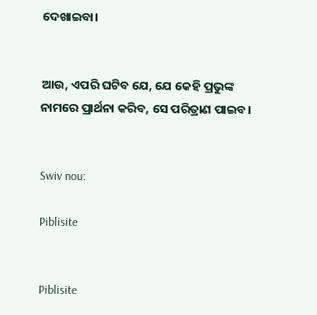ଦେଖାଇବା।


ଆଉ, ଏପରି ଘଟିବ ଯେ, ଯେ କେହି ପ୍ରଭୁଙ୍କ ନାମରେ ପ୍ରାର୍ଥନା କରିବ, ସେ ପରିତ୍ରାଣ ପାଇବ।


Swiv nou:

Piblisite


Piblisite